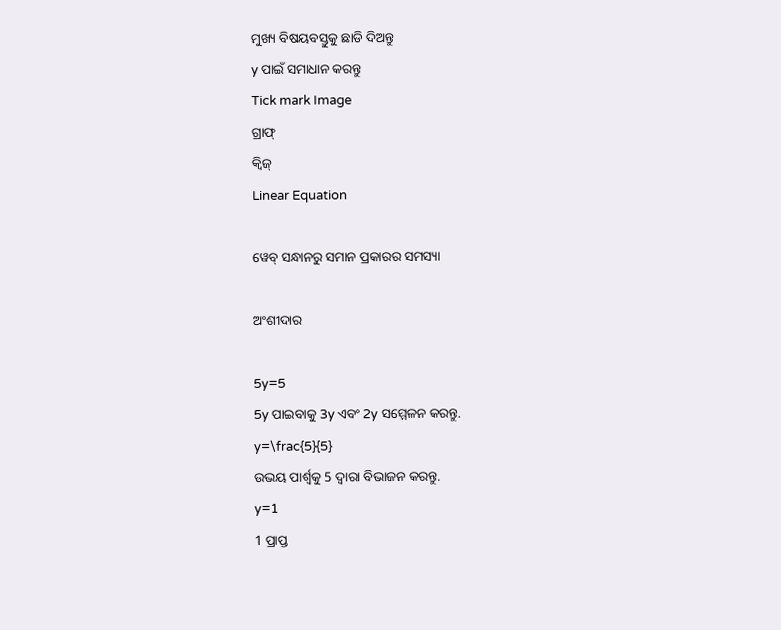ମୁଖ୍ୟ ବିଷୟବସ୍ତୁକୁ ଛାଡି ଦିଅନ୍ତୁ
y ପାଇଁ ସମାଧାନ କରନ୍ତୁ
Tick mark Image
ଗ୍ରାଫ୍
କ୍ୱିଜ୍‌
Linear Equation

ୱେବ୍ ସନ୍ଧାନରୁ ସମାନ ପ୍ରକାରର ସମସ୍ୟା

ଅଂଶୀଦାର

5y=5
5y ପାଇବାକୁ 3y ଏବଂ 2y ସମ୍ମେଳନ କରନ୍ତୁ.
y=\frac{5}{5}
ଉଭୟ ପାର୍ଶ୍ୱକୁ 5 ଦ୍ୱାରା ବିଭାଜନ କରନ୍ତୁ.
y=1
1 ପ୍ରାପ୍ତ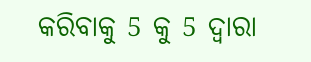କରିବାକୁ 5 କୁ 5 ଦ୍ୱାରା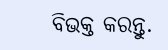ବିଭକ୍ତ କରନ୍ତୁ.